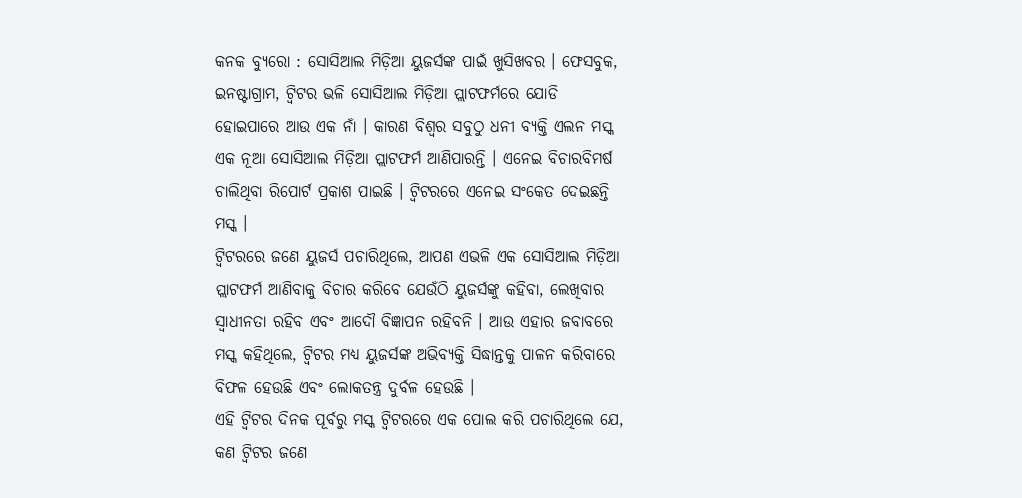କନକ ବ୍ୟୁରୋ : ସୋସିଆଲ ମିଡ଼ିଆ ୟୁଜର୍ସଙ୍କ ପାଇଁ ଖୁସିଖବର । ଫେସବୁକ, ଇନଷ୍ଟାଗ୍ରାମ, ଟ୍ୱିଟର ଭଳି ସୋସିଆଲ ମିଡ଼ିଆ ପ୍ଲାଟଫର୍ମରେ ଯୋଡି ହୋଇପାରେ ଆଉ ଏକ ନାଁ । କାରଣ ବିଶ୍ୱର ସବୁଠୁ ଧନୀ ବ୍ୟକ୍ତି ଏଲନ ମସ୍କ ଏକ ନୂଆ ସୋସିଆଲ ମିଡ଼ିଆ ପ୍ଲାଟଫର୍ମ ଆଣିପାରନ୍ତି । ଏନେଇ ବିଚାରବିମର୍ଷ ଚାଲିଥିବା ରିପୋର୍ଟ ପ୍ରକାଶ ପାଇଛି । ଟ୍ୱିଟରରେ ଏନେଇ ସଂକେତ ଦେଇଛନ୍ତି ମସ୍କ ।
ଟ୍ୱିଟରରେ ଜଣେ ୟୁଜର୍ସ ପଚାରିଥିଲେ, ଆପଣ ଏଭଳି ଏକ ସୋସିଆଲ ମିଡ଼ିଆ ପ୍ଲାଟଫର୍ମ ଆଣିବାକୁ ବିଚାର କରିବେ ଯେଉଁଠି ୟୁଜର୍ସଙ୍କୁ କହିବା, ଲେଖିବାର ସ୍ୱାଧୀନତା ରହିବ ଏବଂ ଆଦୌ ବିଜ୍ଞାପନ ରହିବନି । ଆଉ ଏହାର ଜବାବରେ ମସ୍କ କହିଥିଲେ, ଟ୍ୱିଟର ମଧ୍ୟ ୟୁଜର୍ସଙ୍କ ଅଭିବ୍ୟକ୍ତି ସିଦ୍ଧାନ୍ତକୁ ପାଳନ କରିବାରେ ବିଫଳ ହେଉଛି ଏବଂ ଲୋକତନ୍ତ୍ର ଦୁର୍ବଳ ହେଉଛି ।
ଏହି ଟ୍ୱିଟର ଦିନକ ପୂର୍ବରୁ ମସ୍କ ଟ୍ୱିଟରରେ ଏକ ପୋଲ କରି ପଚାରିଥିଲେ ଯେ, କଣ ଟ୍ୱିଟର ଜଣେ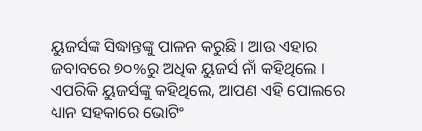ୟୁଜର୍ସଙ୍କ ସିଦ୍ଧାନ୍ତଙ୍କୁ ପାଳନ କରୁଛି । ଆଉ ଏହାର ଜବାବରେ ୭୦%ରୁ ଅଧିକ ୟୁଜର୍ସ ନାଁ କହିଥିଲେ । ଏପରିକି ୟୁଜର୍ସଙ୍କୁ କହିଥିଲେ, ଆପଣ ଏହି ପୋଲରେ ଧ୍ୟାନ ସହକାରେ ଭୋଟିଂ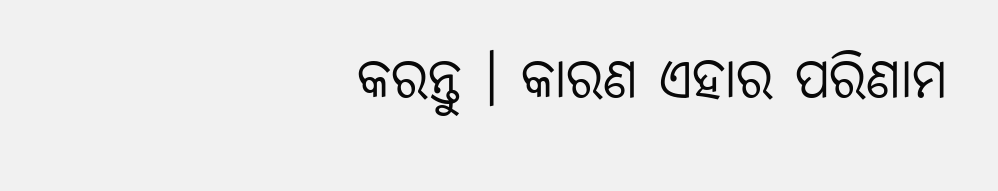କରନ୍ତୁ । କାରଣ ଏହାର ପରିଣାମ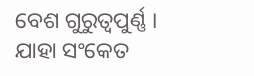ବେଶ ଗୁରୁତ୍ୱପୁର୍ଣ୍ଣ । ଯାହା ସଂକେତ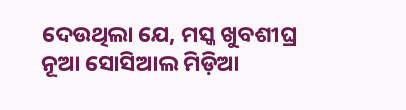ଦେଉଥିଲା ଯେ, ମସ୍କ ଖୁବଶୀଘ୍ର ନୂଆ ସୋସିଆଲ ମିଡ଼ିଆ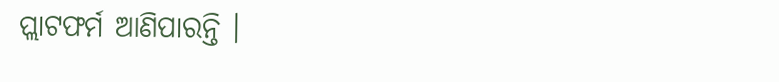ପ୍ଲାଟଫର୍ମ ଆଣିପାରନ୍ତି ।